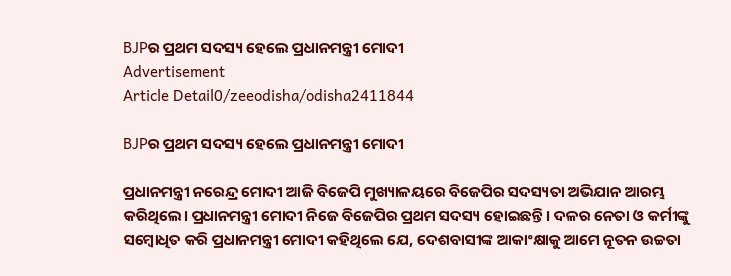BJPର ପ୍ରଥମ ସଦସ୍ୟ ହେଲେ ପ୍ରଧାନମନ୍ତ୍ରୀ ମୋଦୀ
Advertisement
Article Detail0/zeeodisha/odisha2411844

BJPର ପ୍ରଥମ ସଦସ୍ୟ ହେଲେ ପ୍ରଧାନମନ୍ତ୍ରୀ ମୋଦୀ

ପ୍ରଧାନମନ୍ତ୍ରୀ ନରେନ୍ଦ୍ର ମୋଦୀ ଆଜି ବିଜେପି ମୁଖ୍ୟାଳୟରେ ବିଜେପିର ସଦସ୍ୟତା ଅଭିଯାନ ଆରମ୍ଭ କରିଥିଲେ। ପ୍ରଧାନମନ୍ତ୍ରୀ ମୋଦୀ ନିଜେ ବିଜେପିର ପ୍ରଥମ ସଦସ୍ୟ ହୋଇଛନ୍ତି । ଦଳର ନେତା ଓ କର୍ମୀଙ୍କୁ ସମ୍ବୋଧିତ କରି ପ୍ରଧାନମନ୍ତ୍ରୀ ମୋଦୀ କହିଥିଲେ ଯେ, ଦେଶବାସୀଙ୍କ ଆକାଂକ୍ଷାକୁ ଆମେ ନୂତନ ଉଚ୍ଚତା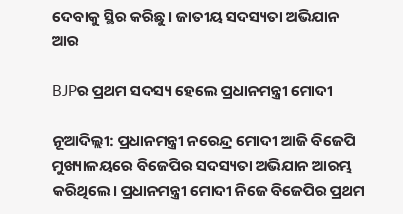ଦେବାକୁ ସ୍ଥିର କରିଛୁ। ଜାତୀୟ ସଦସ୍ୟତା ଅଭିଯାନ ଆର

BJPର ପ୍ରଥମ ସଦସ୍ୟ ହେଲେ ପ୍ରଧାନମନ୍ତ୍ରୀ ମୋଦୀ

ନୂଆଦିଲ୍ଲୀ: ପ୍ରଧାନମନ୍ତ୍ରୀ ନରେନ୍ଦ୍ର ମୋଦୀ ଆଜି ବିଜେପି ମୁଖ୍ୟାଳୟରେ ବିଜେପିର ସଦସ୍ୟତା ଅଭିଯାନ ଆରମ୍ଭ କରିଥିଲେ। ପ୍ରଧାନମନ୍ତ୍ରୀ ମୋଦୀ ନିଜେ ବିଜେପିର ପ୍ରଥମ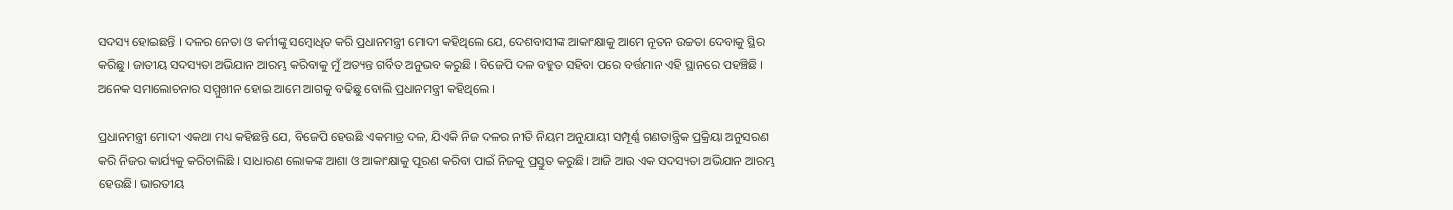ସଦସ୍ୟ ହୋଇଛନ୍ତି । ଦଳର ନେତା ଓ କର୍ମୀଙ୍କୁ ସମ୍ବୋଧିତ କରି ପ୍ରଧାନମନ୍ତ୍ରୀ ମୋଦୀ କହିଥିଲେ ଯେ, ଦେଶବାସୀଙ୍କ ଆକାଂକ୍ଷାକୁ ଆମେ ନୂତନ ଉଚ୍ଚତା ଦେବାକୁ ସ୍ଥିର କରିଛୁ। ଜାତୀୟ ସଦସ୍ୟତା ଅଭିଯାନ ଆରମ୍ଭ କରିବାକୁ ମୁଁ ଅତ୍ୟନ୍ତ ଗର୍ବିତ ଅନୁଭବ କରୁଛି । ବିଜେପି ଦଳ ବହୁତ ସହିବା ପରେ ବର୍ତ୍ତମାନ ଏହି ସ୍ଥାନରେ ପହଞ୍ଚିଛି । ଅନେକ ସମାଲୋଚନାର ସମ୍ମୁଖୀନ ହୋଇ ଆମେ ଆଗକୁ ବଢିଛୁ ବୋଲି ପ୍ରଧାନମନ୍ତ୍ରୀ କହିଥିଲେ ।

ପ୍ରଧାନମନ୍ତ୍ରୀ ମୋଦୀ ଏକଥା ମଧ୍ୟ କହିଛନ୍ତି ଯେ, ବିଜେପି ହେଉଛି ଏକମାତ୍ର ଦଳ, ଯିଏକି ନିଜ ଦଳର ନୀତି ନିୟମ ଅନୁଯାୟୀ ସମ୍ପୂର୍ଣ୍ଣ ଗଣତାନ୍ତ୍ରିକ ପ୍ରକ୍ରିୟା ଅନୁସରଣ କରି ନିଜର କାର୍ଯ୍ୟକୁ କରିଚାଲିଛି । ସାଧାରଣ ଲୋକଙ୍କ ଆଶା ଓ ଆକାଂକ୍ଷାକୁ ପୂରଣ କରିବା ପାଇଁ ନିଜକୁ ପ୍ରସ୍ତୁତ କରୁଛି। ଆଜି ଆଉ ଏକ ସଦସ୍ୟତା ଅଭିଯାନ ଆରମ୍ଭ ହେଉଛି। ଭାରତୀୟ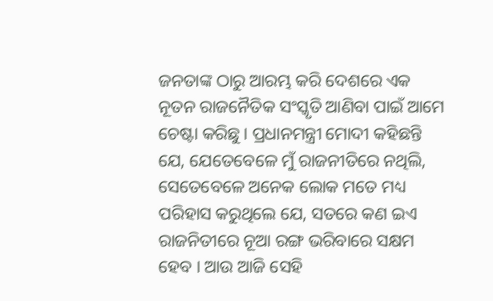ଜନତାଙ୍କ ଠାରୁ ଆରମ୍ଭ କରି ଦେଶରେ ଏକ ନୂତନ ରାଜନୈତିକ ସଂସ୍କୃତି ଆଣିବା ପାଇଁ ଆମେ ଚେଷ୍ଟା କରିଛୁ। ପ୍ରଧାନମନ୍ତ୍ରୀ ମୋଦୀ କହିଛନ୍ତି ଯେ, ଯେତେବେଳେ ମୁଁ ରାଜନୀତିରେ ନଥିଲି, ସେତେବେଳେ ଅନେକ ଲୋକ ମତେ ମଧ୍ୟ ପରିହାସ କରୁଥିଲେ ଯେ, ସତରେ କଣ ଇଏ ରାଜନିତୀରେ ନୂଆ ରଙ୍ଗ ଭରିବାରେ ସକ୍ଷମ ହେବ । ଆଉ ଆଜି ସେହି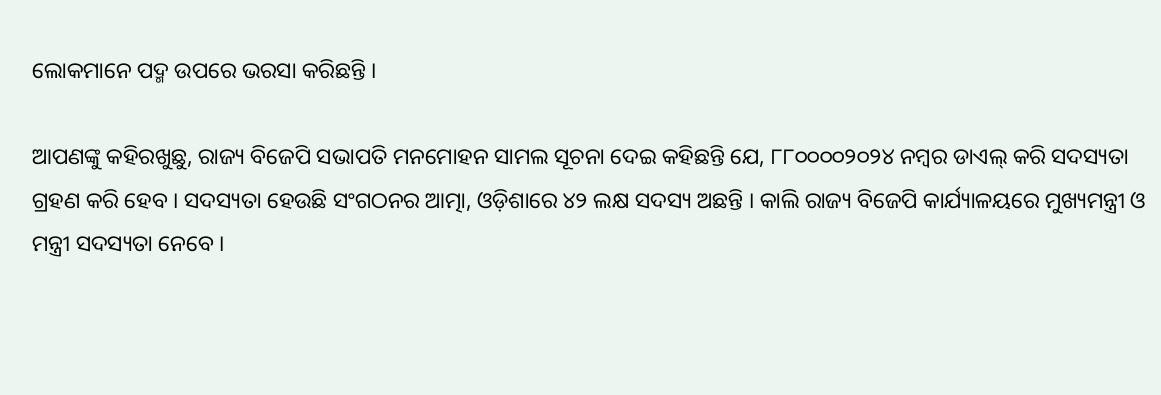ଲୋକମାନେ ପଦ୍ମ ଉପରେ ଭରସା କରିଛନ୍ତି ।

ଆପଣଙ୍କୁ କହିରଖୁଛୁ, ରାଜ୍ୟ ବିଜେପି ସଭାପତି ମନମୋହନ ସାମଲ ସୂଚନା ଦେଇ କହିଛନ୍ତି ଯେ, ୮୮୦୦୦୦୨୦୨୪ ନମ୍ବର ଡାଏଲ୍ କରି ସଦସ୍ୟତା ଗ୍ରହଣ କରି ହେବ । ସଦସ୍ୟତା ହେଉଛି ସଂଗଠନର ଆତ୍ମା, ଓଡ଼ିଶାରେ ୪୨ ଲକ୍ଷ ସଦସ୍ୟ ଅଛନ୍ତି । କାଲି ରାଜ୍ୟ ବିଜେପି କାର୍ଯ୍ୟାଳୟରେ ମୁଖ୍ୟମନ୍ତ୍ରୀ ଓ ମନ୍ତ୍ରୀ ସଦସ୍ୟତା ନେବେ ।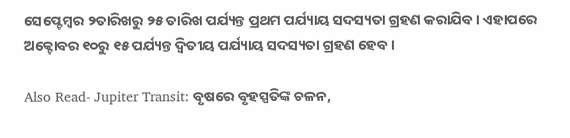ସେପ୍ଟେମ୍ବର ୨ତାରିଖରୁ ୨୫ ତାରିଖ ପର୍ଯ୍ୟନ୍ତ ପ୍ରଥମ ପର୍ଯ୍ୟାୟ ସଦସ୍ୟତା ଗ୍ରହଣ କରାଯିବ । ଏହାପରେ ଅକ୍ଟୋବର ୧୦ରୁ ୧୫ ପର୍ଯ୍ୟନ୍ତ ଦ୍ୱିତୀୟ ପର୍ଯ୍ୟାୟ ସଦସ୍ୟତା ଗ୍ରହଣ ହେବ ।

Also Read- Jupiter Transit: ବୃଷରେ ବୃହସ୍ପତିଙ୍କ ଚଳନ,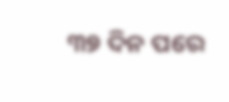୩୭ ଦିନ ପରେ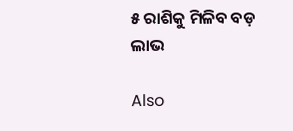୫ ରାଶିକୁ ମିଳିବ ବଡ଼ ଲାଭ

Also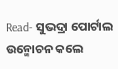Read- ସୁଭଦ୍ରା ପୋର୍ଟାଲ ଉନ୍ମୋଚନ କଲେ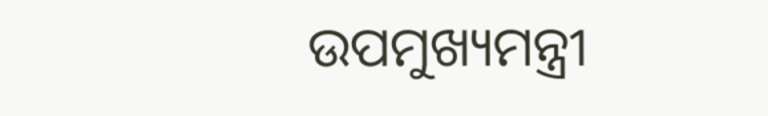ଉପମୁଖ୍ୟମନ୍ତ୍ରୀ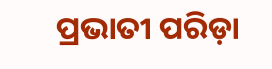ପ୍ରଭାତୀ ପରିଡ଼ା